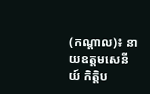(កណ្តាល)៖ នាយឧត្តមសេនីយ៍ កិត្តិប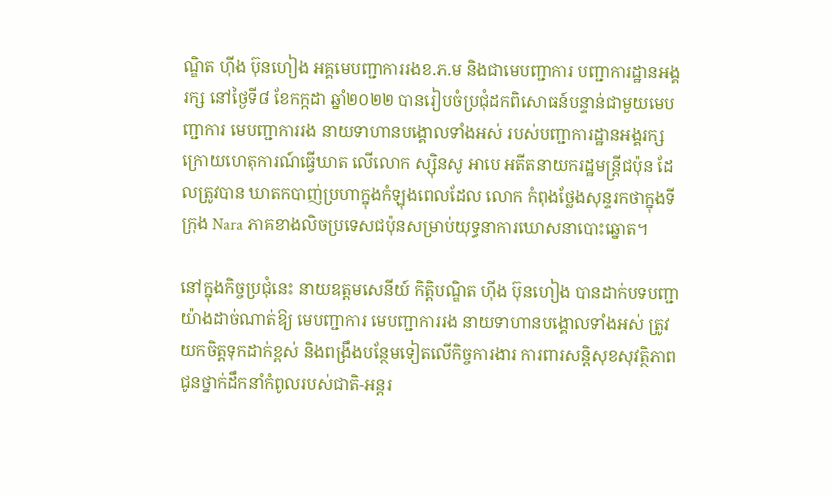ណ្ឌិត ហ៊ីង ប៊ុនហៀង អគ្គមេបញ្ជាការរងខ.ភ.ម និងជាមេបញ្ជាការ បញ្ជាការដ្ឋានអង្គរក្ស នៅថ្ងៃទី៨ ខែកក្កដា ឆ្នាំ២០២២ បានរៀបចំប្រជុំដកពិសោធន៍បន្ទាន់ជាមួយមេបញ្ជាការ មេបញ្ជាការរង នាយទាហានបង្គោលទាំងអស់ របស់បញ្ជាការដ្ឋានអង្គរក្ស ក្រោយហេតុការណ៍ធ្វើឃាត លើលោក ស្ស៊ិនសូ អាបេ អតីតនាយករដ្ឋមន្ត្រីជប៉ុន ដែលត្រូវបាន ឃាតកបាញ់ប្រហាក្នុងកំឡុងពេលដែល លោក កំពុងថ្លែងសុន្ទរកថាក្នុងទីក្រុង Nara ភាគខាងលិចប្រទេសជប៉ុនសម្រាប់យុទ្ធនាការឃោសនាបោះឆ្នោត។

នៅក្នុងកិច្ចប្រជុំនេះ នាយឧត្តមសេនីយ៍ កិត្តិបណ្ឌិត ហ៊ីង ប៊ុនហៀង បានដាក់បទបញ្ជាយ៉ាងដាច់ណាត់ឱ្យ មេបញ្ជាការ មេបញ្ជាការរង នាយទាហានបង្គោលទាំងអស់ ត្រូវយកចិត្តទុកដាក់ខ្ពស់ និងពង្រឹងបន្ថែមទៀតលើកិច្ចការងារ ការពារសន្តិសុខសុវត្ថិភាព ជូនថ្នាក់ដឹកនាំកំពូលរបស់ជាតិ-អន្តរ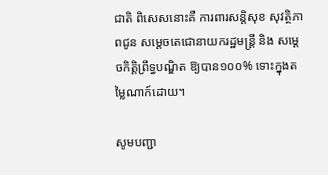ជាតិ ពិសេសនោះគឺ ការពារសន្តិសុខ សុវត្ថិភាពជូន សម្តេចតេជោនាយករដ្ឋមន្ត្រី និង សម្តេចកិត្តិព្រឹទ្ធបណ្ឌិត ឱ្យបាន១០០% ទោះក្នុងតម្លៃណាក៍ដោយ។

សូមបញ្ជា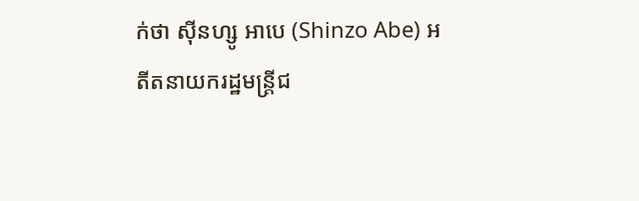ក់ថា ស៊ីនហ្សូ អាបេ (Shinzo Abe) អតីតនាយករដ្ឋមន្ត្រីជ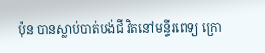ប៉ុន បានស្លាប់បាត់បង់ជី វិតនៅមន្ទីរពេទ្យ ក្រោ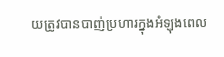យត្រូវបានបាញ់ប្រហារក្នុងអំឡុងពេល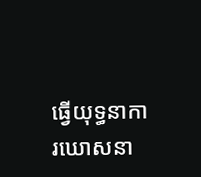ធ្វើយុទ្ធនាការឃោសនា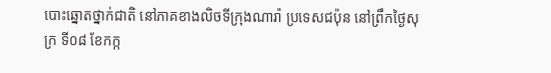បោះឆ្នោតថ្នាក់ជាតិ នៅភាគខាងលិចទីក្រុងណារ៉ា ប្រទេសជប៉ុន នៅព្រឹកថ្ងៃសុក្រ ទី០៨ ខែកក្ក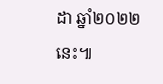ដា ឆ្នាំ២០២២នេះ៕